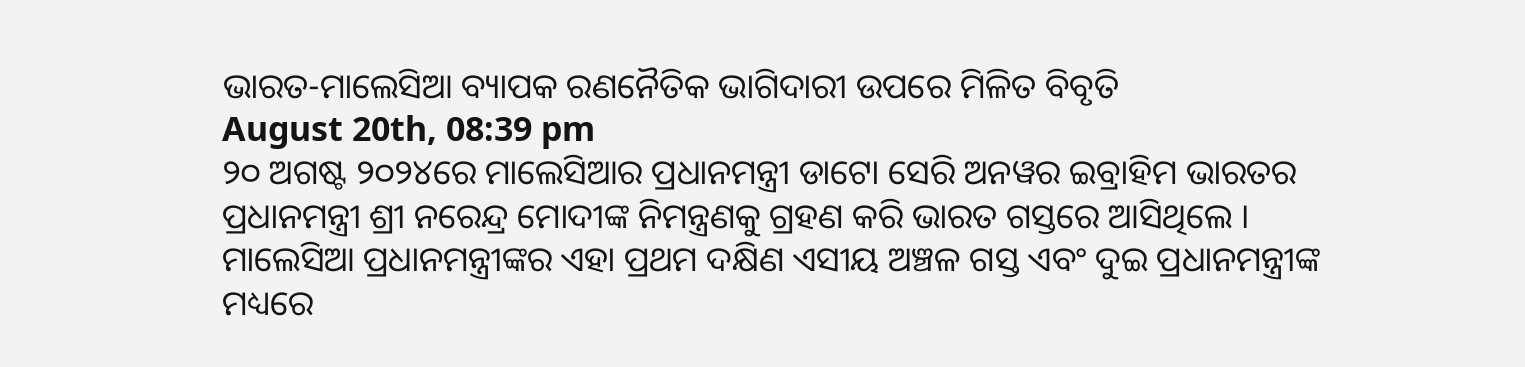ଭାରତ-ମାଲେସିଆ ବ୍ୟାପକ ରଣନୈତିକ ଭାଗିଦାରୀ ଉପରେ ମିଳିତ ବିବୃତି
August 20th, 08:39 pm
୨୦ ଅଗଷ୍ଟ ୨୦୨୪ରେ ମାଲେସିଆର ପ୍ରଧାନମନ୍ତ୍ରୀ ଡାଟୋ ସେରି ଅନୱର ଇବ୍ରାହିମ ଭାରତର ପ୍ରଧାନମନ୍ତ୍ରୀ ଶ୍ରୀ ନରେନ୍ଦ୍ର ମୋଦୀଙ୍କ ନିମନ୍ତ୍ରଣକୁ ଗ୍ରହଣ କରି ଭାରତ ଗସ୍ତରେ ଆସିଥିଲେ । ମାଲେସିଆ ପ୍ରଧାନମନ୍ତ୍ରୀଙ୍କର ଏହା ପ୍ରଥମ ଦକ୍ଷିଣ ଏସୀୟ ଅଞ୍ଚଳ ଗସ୍ତ ଏବଂ ଦୁଇ ପ୍ରଧାନମନ୍ତ୍ରୀଙ୍କ ମଧ୍ୟରେ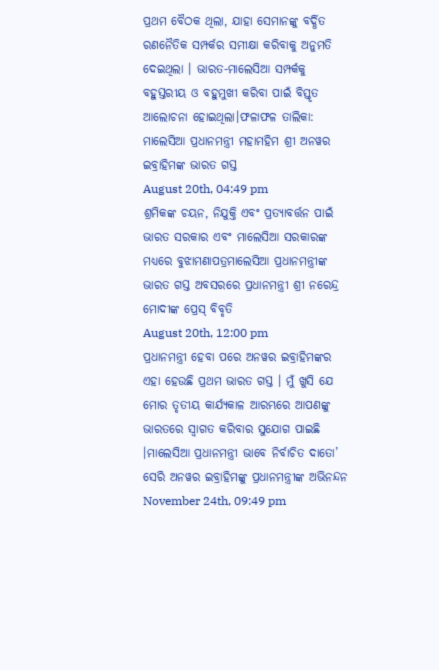ପ୍ରଥମ ବୈଠକ ଥିଲା, ଯାହା ସେମାନଙ୍କୁ ବର୍ଦ୍ଧିତ ରଣନୈତିକ ସମ୍ପର୍କର ସମୀକ୍ଷା କରିବାକୁ ଅନୁମତି ଦେଇଥିଲା । ଭାରତ-ମାଲେସିଆ ସମ୍ପର୍କକୁ ବହୁସ୍ତରୀୟ ଓ ବହୁମୁଖୀ କରିବା ପାଇଁ ବିସ୍ତୃତ ଆଲୋଚନା ହୋଇଥିଲା।ଫଳାଫଳ ତାଲିକା: ମାଲେସିଆ ପ୍ରଧାନମନ୍ତ୍ରୀ ମହାମହିମ ଶ୍ରୀ ଅନୱର ଇବ୍ରାହିମଙ୍କ ଭାରତ ଗସ୍ତ
August 20th, 04:49 pm
ଶ୍ରମିକଙ୍କ ଚୟନ, ନିଯୁକ୍ତି ଏବଂ ପ୍ରତ୍ୟାବର୍ତ୍ତନ ପାଇଁ ଭାରତ ସରକାର ଏବଂ ମାଲେସିଆ ସରକାରଙ୍କ ମଧ୍ୟରେ ବୁଝାମଣାପତ୍ରମାଲେସିଆ ପ୍ରଧାନମନ୍ତ୍ରୀଙ୍କ ଭାରତ ଗସ୍ତ ଅବସରରେ ପ୍ରଧାନମନ୍ତ୍ରୀ ଶ୍ରୀ ନରେନ୍ଦ୍ର ମୋଦୀଙ୍କ ପ୍ରେସ୍ ବିବୃତି
August 20th, 12:00 pm
ପ୍ରଧାନମନ୍ତ୍ରୀ ହେବା ପରେ ଅନୱର ଇବ୍ରାହିମଙ୍କର ଏହା ହେଉଛି ପ୍ରଥମ ଭାରତ ଗସ୍ତ । ମୁଁ ଖୁସି ଯେ ମୋର ତୃତୀୟ କାର୍ଯ୍ୟକାଳ ଆରମ୍ଭରେ ଆପଣଙ୍କୁ ଭାରତରେ ସ୍ୱାଗତ କରିବାର ସୁଯୋଗ ପାଇଛି ।ମାଲେସିଆ ପ୍ରଧାନମନ୍ତ୍ରୀ ଭାବେ ନିର୍ବାଚିତ ଦାତୋ’ ସେରି ଅନୱର ଇବ୍ରାହିମଙ୍କୁ ପ୍ରଧାନମନ୍ତ୍ରୀଙ୍କ ଅଭିନନ୍ଦନ
November 24th, 09:49 pm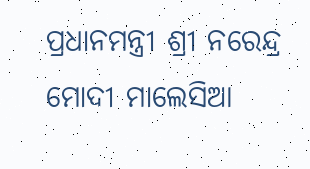ପ୍ରଧାନମନ୍ତ୍ରୀ ଶ୍ରୀ ନରେନ୍ଦ୍ର ମୋଦୀ ମାଲେସିଆ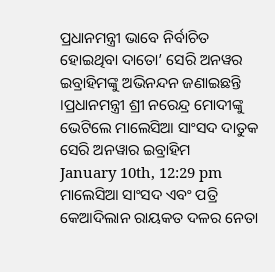ପ୍ରଧାନମନ୍ତ୍ରୀ ଭାବେ ନିର୍ବାଚିତ ହୋଇଥିବା ଦାତୋ’ ସେରି ଅନୱର ଇବ୍ରାହିମଙ୍କୁ ଅଭିନନ୍ଦନ ଜଣାଇଛନ୍ତି ।ପ୍ରଧାନମନ୍ତ୍ରୀ ଶ୍ରୀ ନରେନ୍ଦ୍ର ମୋଦୀଙ୍କୁ ଭେଟିଲେ ମାଲେସିଆ ସାଂସଦ ଦାତୁକ ସେରି ଅନୱାର ଇବ୍ରାହିମ
January 10th, 12:29 pm
ମାଲେସିଆ ସାଂସଦ ଏବଂ ପତ୍ରି କେଆଦିଲାନ ରାୟକତ ଦଳର ନେତା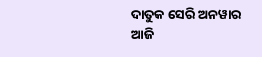ଦାତୁକ ସେରି ଅନୱାର ଆଜି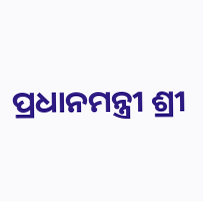ପ୍ରଧାନମନ୍ତ୍ରୀ ଶ୍ରୀ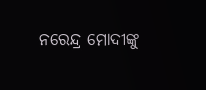ନରେନ୍ଦ୍ର ମୋଦୀଙ୍କୁ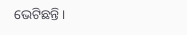ଭେଟିଛନ୍ତି ।